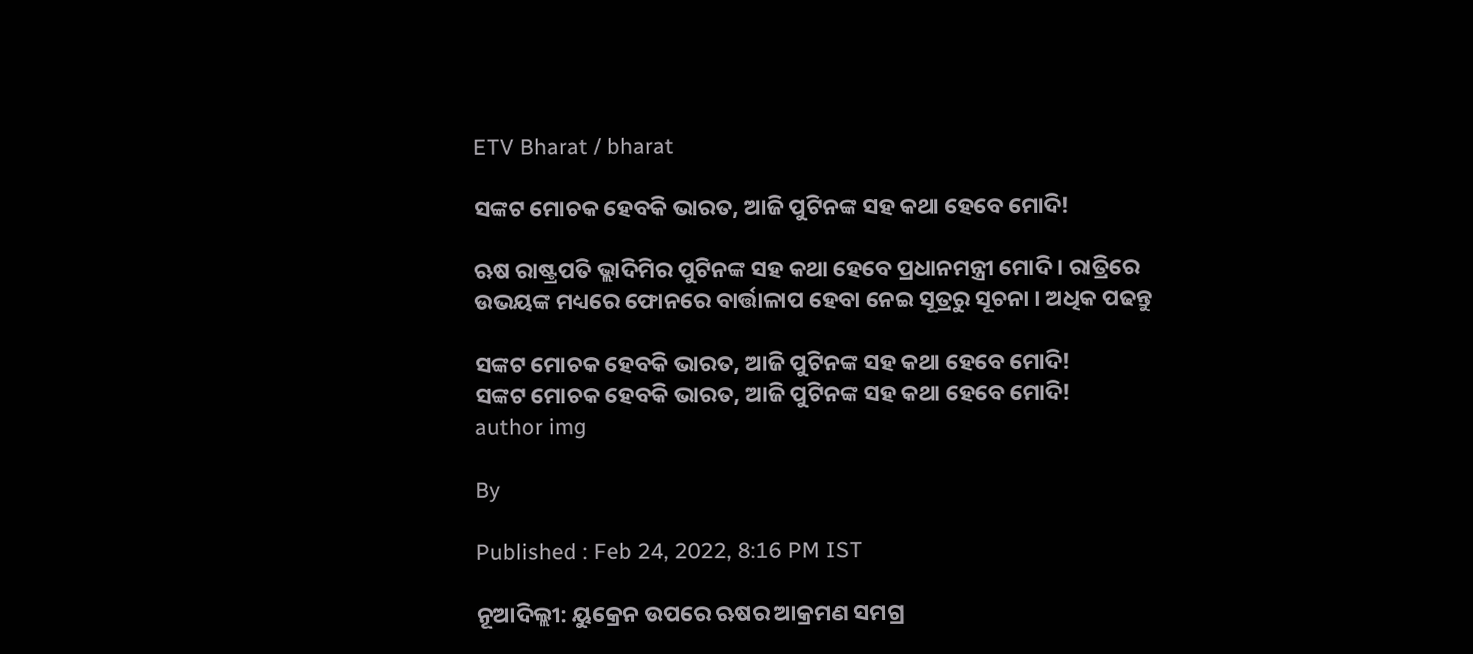ETV Bharat / bharat

ସଙ୍କଟ ମୋଚକ ହେବକି ଭାରତ, ଆଜି ପୁଟିନଙ୍କ ସହ କଥା ହେବେ ମୋଦି!

ଋଷ ରାଷ୍ଟ୍ରପତି ଭ୍ଲାଦିମିର ପୁଟିନଙ୍କ ସହ କଥା ହେବେ ପ୍ରଧାନମନ୍ତ୍ରୀ ମୋଦି । ରାତ୍ରିରେ ଉଭୟଙ୍କ ମଧ୍ୟରେ ଫୋନରେ ବାର୍ତ୍ତାଳାପ ହେବା ନେଇ ସୂତ୍ରରୁ ସୂଚନା । ଅଧିକ ପଢନ୍ତୁ

ସଙ୍କଟ ମୋଚକ ହେବକି ଭାରତ, ଆଜି ପୁଟିନଙ୍କ ସହ କଥା ହେବେ ମୋଦି!
ସଙ୍କଟ ମୋଚକ ହେବକି ଭାରତ, ଆଜି ପୁଟିନଙ୍କ ସହ କଥା ହେବେ ମୋଦି!
author img

By

Published : Feb 24, 2022, 8:16 PM IST

ନୂଆଦିଲ୍ଲୀ: ୟୁକ୍ରେନ ଉପରେ ଋଷର ଆକ୍ରମଣ ସମଗ୍ର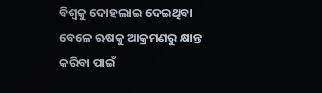ବିଶ୍ବକୁ ଦୋହଲାଇ ଦେଇଥିବା ବେଳେ ଋଷକୁ ଆକ୍ରମଣରୁ କ୍ଷାନ୍ତ କରିବା ପାଇଁ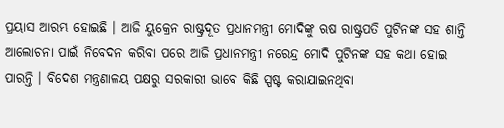ପ୍ରୟାସ ଆରମ୍ଭ ହୋଇଛି । ଆଜି ୟୁକ୍ରେନ ରାଷ୍ଟ୍ରଦୂତ ପ୍ରଧାନମନ୍ତ୍ରୀ ମୋଦିଙ୍କୁ ଋଷ ରାଷ୍ଟ୍ରପତି ପୁଟିନଙ୍କ ସହ ଶାନ୍ତି ଆଲୋଚନା ପାଇଁ ନିବେଦନ କରିବା ପରେ ଆଜି ପ୍ରଧାନମନ୍ତ୍ରୀ ନରେନ୍ଦ୍ର ମୋଦି ପୁଟିନଙ୍କ ସହ କଥା ହୋଇ ପାରନ୍ତି । ବିଦେଶ ମନ୍ତ୍ରଣାଳୟ ପକ୍ଷରୁ ସରକାରୀ ଭାବେ କିଛି ସ୍ପଷ୍ଟ କରାଯାଇନଥିବା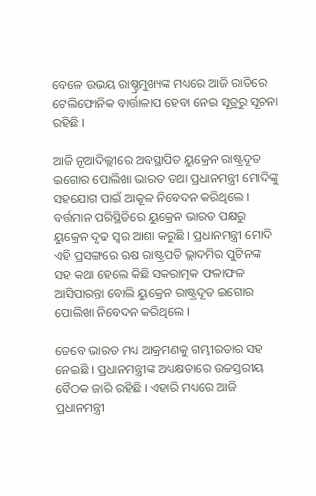ବେଳେ ଉଭୟ ରାଷ୍ଚ୍ରମୁଖ୍ୟଙ୍କ ମଧ୍ୟରେ ଆଜି ରାତିରେ ଟେଲିଫୋନିକ ବାର୍ତ୍ତାଳାପ ହେବା ନେଇ ସୂତ୍ରରୁ ସୂଚନା ରହିଛି ।

ଆଜି ନୂଆଦିଲ୍ଲୀରେ ଅବସ୍ଥାପିତ ୟୁକ୍ରେନ ରାଷ୍ଟ୍ରଦୂତ ଇଗୋର ପୋଲିଖା ଭାରତ ତଥା ପ୍ରଧାନମନ୍ତ୍ରୀ ମୋଦିଙ୍କୁ ସହଯୋଗ ପାଇଁ ଆକୂଳ ନିବେଦନ କରିଥିଲେ । ବର୍ତ୍ତମାନ ପରିସ୍ଥିତିରେ ୟୁକ୍ରେନ ଭାରତ ପକ୍ଷରୁ ୟୁକ୍ରେନ ଦୃଢ ସ୍ବର ଆଶା କରୁଛି । ପ୍ରଧାନମନ୍ତ୍ରୀ ମୋଦି ଏହି ପ୍ରସଙ୍ଗରେ ଋଷ ରାଷ୍ଟ୍ରପତି ଭ୍ଲାଦମିର ପୁଟିନଙ୍କ ସହ କଥା ହେଲେ କିଛି ସକରାତ୍ମକ ଫଳାଫଳ ଆସିପାରନ୍ତା ବୋଲି ୟୁକ୍ରେନ ରାଷ୍ଟ୍ରଦୂତ ଇଗୋର ପୋଲିଖା ନିବେଦନ କରିଥିଲେ ।

ତେବେ ଭାରତ ମଧ୍ୟ ଆକ୍ରମଣକୁ ଗମ୍ଭୀରତାର ସହ ନେଇଛି । ପ୍ରଧାନମନ୍ତ୍ରୀଙ୍କ ଅଧ୍ୟକ୍ଷତାରେ ଉଚ୍ଚସ୍ତରୀୟ ବୈଠକ ଜାରି ରହିଛି । ଏହାରି ମଧ୍ୟରେ ଆଜି ପ୍ରଧାନମନ୍ତ୍ରୀ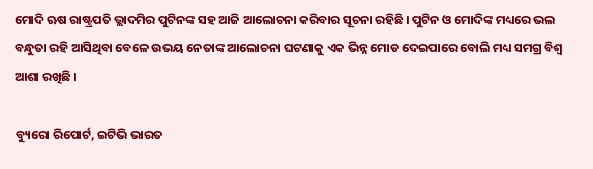ମୋଦି ଋଷ ରାଷ୍ଟ୍ରପତି ଭ୍ଲାଦମିର ପୁଟିନଙ୍କ ସହ ଆଜି ଆଲୋଚନା କରିବାର ସୂଚନା ରହିଛି । ପୁଟିନ ଓ ମୋଦିଙ୍କ ମଧ୍ୟରେ ଭଲ ବନ୍ଧୁତା ରହି ଆସିଥିବା ବେଳେ ଉଭୟ ନେତାଙ୍କ ଆଲୋଚନା ଘଟଣାକୁ ଏକ ଭିନ୍ନ ମୋଡ ଦେଇପାରେ ବୋଲି ମଧ୍ୟ ସମଗ୍ର ବିଶ୍ବ ଆଶା ରଖିଛି ।

ବ୍ୟୁରୋ ରିପୋର୍ଟ, ଇଟିଭି ଭାରତ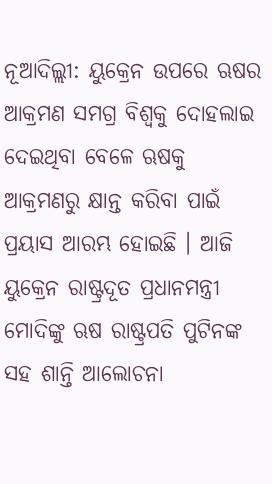ନୂଆଦିଲ୍ଲୀ: ୟୁକ୍ରେନ ଉପରେ ଋଷର ଆକ୍ରମଣ ସମଗ୍ର ବିଶ୍ବକୁ ଦୋହଲାଇ ଦେଇଥିବା ବେଳେ ଋଷକୁ ଆକ୍ରମଣରୁ କ୍ଷାନ୍ତ କରିବା ପାଇଁ ପ୍ରୟାସ ଆରମ୍ଭ ହୋଇଛି । ଆଜି ୟୁକ୍ରେନ ରାଷ୍ଟ୍ରଦୂତ ପ୍ରଧାନମନ୍ତ୍ରୀ ମୋଦିଙ୍କୁ ଋଷ ରାଷ୍ଟ୍ରପତି ପୁଟିନଙ୍କ ସହ ଶାନ୍ତି ଆଲୋଚନା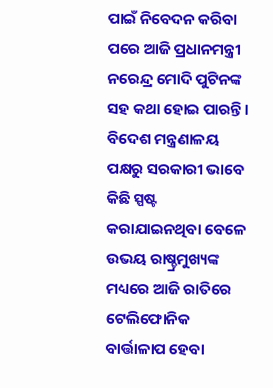ପାଇଁ ନିବେଦନ କରିବା ପରେ ଆଜି ପ୍ରଧାନମନ୍ତ୍ରୀ ନରେନ୍ଦ୍ର ମୋଦି ପୁଟିନଙ୍କ ସହ କଥା ହୋଇ ପାରନ୍ତି । ବିଦେଶ ମନ୍ତ୍ରଣାଳୟ ପକ୍ଷରୁ ସରକାରୀ ଭାବେ କିଛି ସ୍ପଷ୍ଟ କରାଯାଇନଥିବା ବେଳେ ଉଭୟ ରାଷ୍ଚ୍ରମୁଖ୍ୟଙ୍କ ମଧ୍ୟରେ ଆଜି ରାତିରେ ଟେଲିଫୋନିକ ବାର୍ତ୍ତାଳାପ ହେବା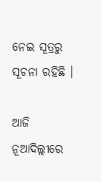ନେଇ ସୂତ୍ରରୁ ସୂଚନା ରହିଛି ।

ଆଜି ନୂଆଦିଲ୍ଲୀରେ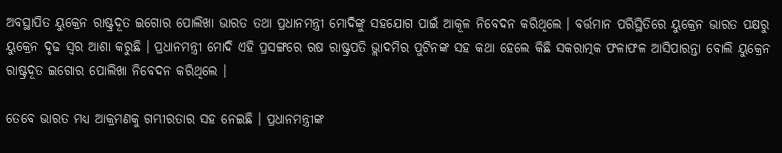ଅବସ୍ଥାପିତ ୟୁକ୍ରେନ ରାଷ୍ଟ୍ରଦୂତ ଇଗୋର ପୋଲିଖା ଭାରତ ତଥା ପ୍ରଧାନମନ୍ତ୍ରୀ ମୋଦିଙ୍କୁ ସହଯୋଗ ପାଇଁ ଆକୂଳ ନିବେଦନ କରିଥିଲେ । ବର୍ତ୍ତମାନ ପରିସ୍ଥିତିରେ ୟୁକ୍ରେନ ଭାରତ ପକ୍ଷରୁ ୟୁକ୍ରେନ ଦୃଢ ସ୍ବର ଆଶା କରୁଛି । ପ୍ରଧାନମନ୍ତ୍ରୀ ମୋଦି ଏହି ପ୍ରସଙ୍ଗରେ ଋଷ ରାଷ୍ଟ୍ରପତି ଭ୍ଲାଦମିର ପୁଟିନଙ୍କ ସହ କଥା ହେଲେ କିଛି ସକରାତ୍ମକ ଫଳାଫଳ ଆସିପାରନ୍ତା ବୋଲି ୟୁକ୍ରେନ ରାଷ୍ଟ୍ରଦୂତ ଇଗୋର ପୋଲିଖା ନିବେଦନ କରିଥିଲେ ।

ତେବେ ଭାରତ ମଧ୍ୟ ଆକ୍ରମଣକୁ ଗମ୍ଭୀରତାର ସହ ନେଇଛି । ପ୍ରଧାନମନ୍ତ୍ରୀଙ୍କ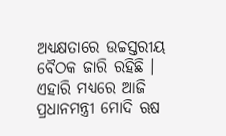ଅଧ୍ୟକ୍ଷତାରେ ଉଚ୍ଚସ୍ତରୀୟ ବୈଠକ ଜାରି ରହିଛି । ଏହାରି ମଧ୍ୟରେ ଆଜି ପ୍ରଧାନମନ୍ତ୍ରୀ ମୋଦି ଋଷ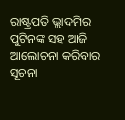ରାଷ୍ଟ୍ରପତି ଭ୍ଲାଦମିର ପୁଟିନଙ୍କ ସହ ଆଜି ଆଲୋଚନା କରିବାର ସୂଚନା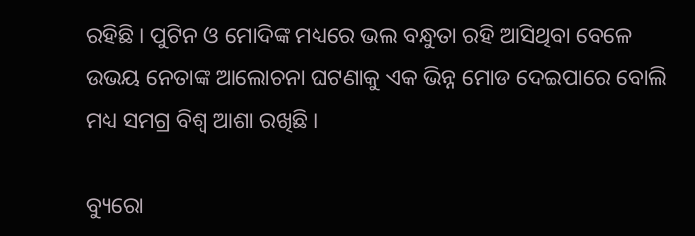ରହିଛି । ପୁଟିନ ଓ ମୋଦିଙ୍କ ମଧ୍ୟରେ ଭଲ ବନ୍ଧୁତା ରହି ଆସିଥିବା ବେଳେ ଉଭୟ ନେତାଙ୍କ ଆଲୋଚନା ଘଟଣାକୁ ଏକ ଭିନ୍ନ ମୋଡ ଦେଇପାରେ ବୋଲି ମଧ୍ୟ ସମଗ୍ର ବିଶ୍ବ ଆଶା ରଖିଛି ।

ବ୍ୟୁରୋ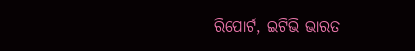ରିପୋର୍ଟ, ଇଟିଭି ଭାରତ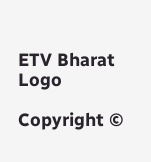ETV Bharat Logo

Copyright ©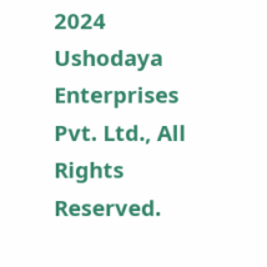2024 Ushodaya Enterprises Pvt. Ltd., All Rights Reserved.